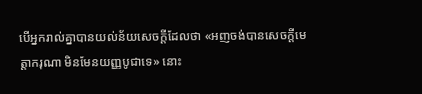បើអ្នករាល់គ្នាបានយល់ន័យសេចក្ដីដែលថា «អញចង់បានសេចក្ដីមេត្តាករុណា មិនមែនយញ្ញបូជាទេ» នោះ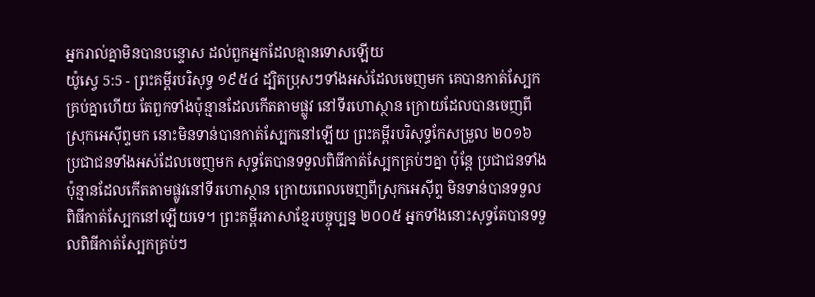អ្នករាល់គ្នាមិនបានបន្ទោស ដល់ពួកអ្នកដែលគ្មានទោសឡើយ
យ៉ូស្វេ 5:5 - ព្រះគម្ពីរបរិសុទ្ធ ១៩៥៤ ដ្បិតប្រុសៗទាំងអស់ដែលចេញមក គេបានកាត់ស្បែកគ្រប់គ្នាហើយ តែពួកទាំងប៉ុន្មានដែលកើតតាមផ្លូវ នៅទីរហោស្ថាន ក្រោយដែលបានចេញពីស្រុកអេស៊ីព្ទមក នោះមិនទាន់បានកាត់ស្បែកនៅឡើយ ព្រះគម្ពីរបរិសុទ្ធកែសម្រួល ២០១៦ ប្រជាជនទាំងអស់ដែលចេញមក សុទ្ធតែបានទទួលពិធីកាត់ស្បែកគ្រប់ៗគ្នា ប៉ុន្ដែ ប្រជាជនទាំងប៉ុន្មានដែលកើតតាមផ្លូវនៅទីរហោស្ថាន ក្រោយពេលចេញពីស្រុកអេស៊ីព្ទ មិនទាន់បានទទួលពិធីកាត់ស្បែកនៅឡើយទេ។ ព្រះគម្ពីរភាសាខ្មែរបច្ចុប្បន្ន ២០០៥ អ្នកទាំងនោះសុទ្ធតែបានទទួលពិធីកាត់ស្បែកគ្រប់ៗ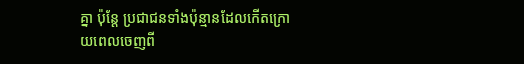គ្នា ប៉ុន្តែ ប្រជាជនទាំងប៉ុន្មានដែលកើតក្រោយពេលចេញពី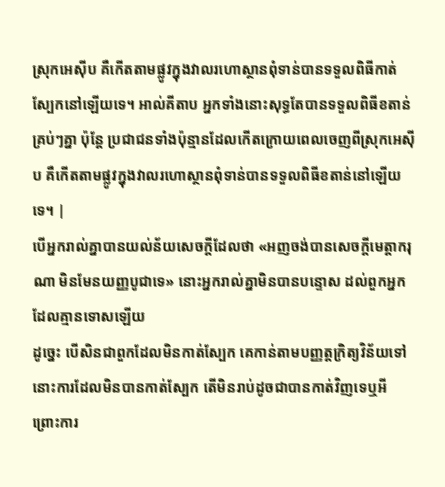ស្រុកអេស៊ីប គឺកើតតាមផ្លូវក្នុងវាលរហោស្ថានពុំទាន់បានទទួលពិធីកាត់ស្បែកនៅឡើយទេ។ អាល់គីតាប អ្នកទាំងនោះសុទ្ធតែបានទទួលពិធីខតាន់គ្រប់ៗគ្នា ប៉ុន្តែ ប្រជាជនទាំងប៉ុន្មានដែលកើតក្រោយពេលចេញពីស្រុកអេស៊ីប គឺកើតតាមផ្លូវក្នុងវាលរហោស្ថានពុំទាន់បានទទួលពិធីខតាន់នៅឡើយទេ។ |
បើអ្នករាល់គ្នាបានយល់ន័យសេចក្ដីដែលថា «អញចង់បានសេចក្ដីមេត្តាករុណា មិនមែនយញ្ញបូជាទេ» នោះអ្នករាល់គ្នាមិនបានបន្ទោស ដល់ពួកអ្នកដែលគ្មានទោសឡើយ
ដូច្នេះ បើសិនជាពួកដែលមិនកាត់ស្បែក គេកាន់តាមបញ្ញត្តក្រិត្យវិន័យទៅ នោះការដែលមិនបានកាត់ស្បែក តើមិនរាប់ដូចជាបានកាត់វិញទេឬអី
ព្រោះការ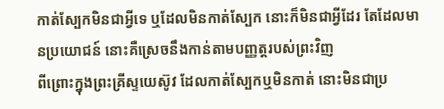កាត់ស្បែកមិនជាអ្វីទេ ឬដែលមិនកាត់ស្បែក នោះក៏មិនជាអ្វីដែរ តែដែលមានប្រយោជន៍ នោះគឺស្រេចនឹងកាន់តាមបញ្ញត្តរបស់ព្រះវិញ
ពីព្រោះក្នុងព្រះគ្រីស្ទយេស៊ូវ ដែលកាត់ស្បែកឬមិនកាត់ នោះមិនជាប្រ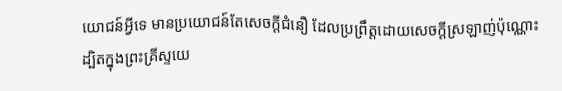យោជន៍អ្វីទេ មានប្រយោជន៍តែសេចក្ដីជំនឿ ដែលប្រព្រឹត្តដោយសេចក្ដីស្រឡាញ់ប៉ុណ្ណោះ
ដ្បិតក្នុងព្រះគ្រីស្ទយេ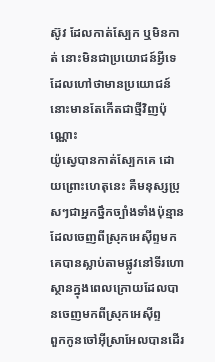ស៊ូវ ដែលកាត់ស្បែក ឬមិនកាត់ នោះមិនជាប្រយោជន៍អ្វីទេ ដែលហៅថាមានប្រយោជន៍ នោះមានតែកើតជាថ្មីវិញប៉ុណ្ណោះ
យ៉ូស្វេបានកាត់ស្បែកគេ ដោយព្រោះហេតុនេះ គឺមនុស្សប្រុសៗជាអ្នកថ្នឹកច្បាំងទាំងប៉ុន្មាន ដែលចេញពីស្រុកអេស៊ីព្ទមក គេបានស្លាប់តាមផ្លូវនៅទីរហោស្ថានក្នុងពេលក្រោយដែលបានចេញមកពីស្រុកអេស៊ីព្ទ
ពួកកូនចៅអ៊ីស្រាអែលបានដើរ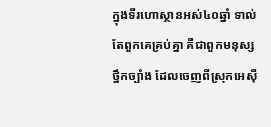ក្នុងទីរហោស្ថានអស់៤០ឆ្នាំ ទាល់តែពួកគេគ្រប់គ្នា គឺជាពួកមនុស្សថ្នឹកច្បាំង ដែលចេញពីស្រុកអេស៊ី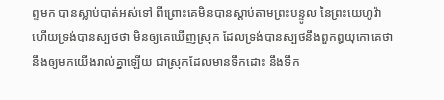ព្ទមក បានស្លាប់បាត់អស់ទៅ ពីព្រោះគេមិនបានស្តាប់តាមព្រះបន្ទូល នៃព្រះយេហូវ៉ា ហើយទ្រង់បានស្បថថា មិនឲ្យគេឃើញស្រុក ដែលទ្រង់បានស្បថនឹងពួកឰយុកោគេថានឹងឲ្យមកយើងរាល់គ្នាឡើយ ជាស្រុកដែលមានទឹកដោះ នឹងទឹក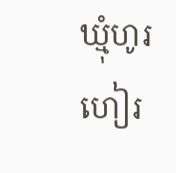ឃ្មុំហូរហៀរ